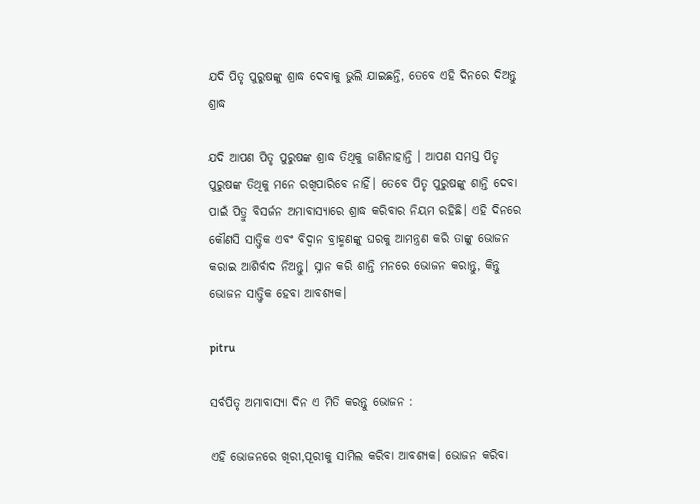ଯଦି ପିତୃ ପୁରୁଷଙ୍କୁ ଶ୍ରାଦ୍ଧ ଦେବାକୁ ଭୁଲି ଯାଇଛନ୍ତି, ତେବେ ଏହି ଦିନରେ ଦିଅନ୍ତୁ ଶ୍ରାଦ୍ଧ

ଯଦି ଆପଣ ପିତୃ ପୁରୁଷଙ୍କ ଶ୍ରାଦ୍ଧ ତିଥିକୁ ଜାଣିନାହାନ୍ତି । ଆପଣ ସମସ୍ତ ପିତୃ ପୁରୁଷଙ୍କ ତିଥିକୁ ମନେ ରଖିପାରିବେ ନାହିଁ। ତେବେ ପିତୃ ପୁରୁଷଙ୍କୁ ଶାନ୍ତି ଦେବା ପାଇଁ ପିତ୍ରୁ ବିସର୍ଜନ ଅମାବାସ୍ୟାରେ ଶ୍ରାଦ୍ଧ କରିବାର ନିୟମ ରହିଛି। ଏହି ଦିନରେ କୌଣସି ସାତ୍ତ୍ବିକ ଏବଂ ବିଦ୍ବାନ ବ୍ରାହ୍ମଣଙ୍କୁ ଘରକୁ ଆମନ୍ତ୍ରଣ କରି ତାଙ୍କୁ ଭୋଜନ କରାଇ ଆଶିର୍ବାଦ ନିଅନ୍ତୁ। ସ୍ନାନ କରି ଶାନ୍ତି ମନରେ ଭୋଜନ କରାନ୍ତୁ, କିନ୍ତୁ ଭୋଜନ ସାତ୍ତ୍ବିକ ହେବା ଆବଶ୍ୟକ।

pitru

ସର୍ବପିତୃ ଅମାବାସ୍ୟା ଦିନ ଏ ମିତି କରନ୍ତୁ ଭୋଜନ :

ଏହି ଭୋଜନରେ ଖିରୀ,ପୂରୀକୁ ସାମିଲ କରିବା ଆବଶ୍ୟକ। ଭୋଜନ କରିବା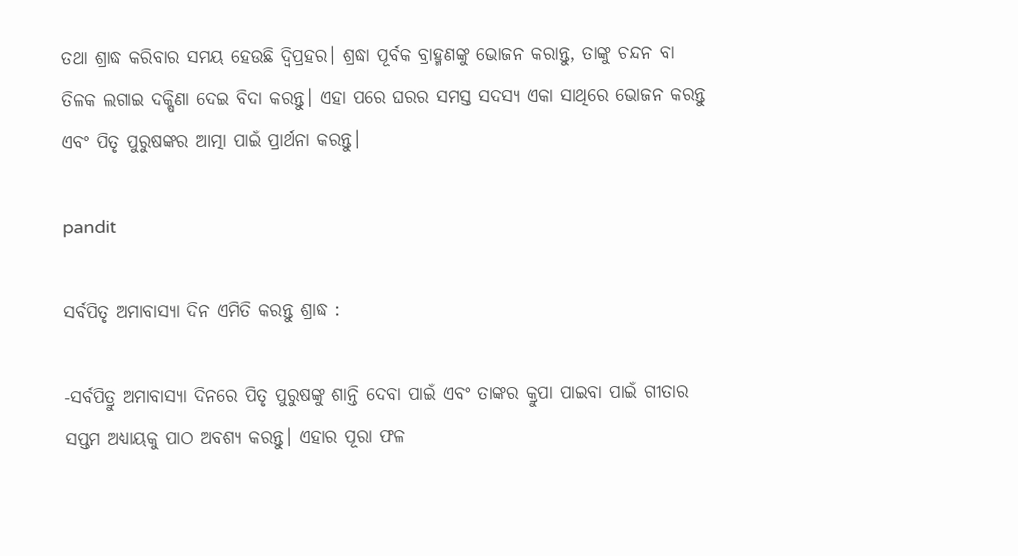ତଥା ଶ୍ରାଦ୍ଧ କରିବାର ସମୟ ହେଉଛି ଦ୍ବିପ୍ରହର। ଶ୍ରଦ୍ଧା ପୂର୍ବକ ବ୍ରାହ୍ମଣଙ୍କୁ ଭୋଜନ କରାନ୍ତୁ, ତାଙ୍କୁ ଚନ୍ଦନ ବା ତିଳକ ଲଗାଇ ଦକ୍ଷିଣା ଦେଇ ବିଦା କରନ୍ତୁ। ଏହା ପରେ ଘରର ସମସ୍ତ ସଦସ୍ୟ ଏକା ସାଥିରେ ଭୋଜନ କରନ୍ତୁ ଏବଂ ପିତୃ ପୁରୁଷଙ୍କର ଆତ୍ମା ପାଇଁ ପ୍ରାର୍ଥନା କରନ୍ତୁ।

pandit

ସର୍ବପିତୃ ଅମାବାସ୍ୟା ଦିନ ଏମିତି କରନ୍ତୁ ଶ୍ରାଦ୍ଧ :

-ସର୍ବପିତ୍ରୁ ଅମାବାସ୍ୟା ଦିନରେ ପିତୃ ପୁରୁଷଙ୍କୁ ଶାନ୍ତି ଦେବା ପାଇଁ ଏବଂ ତାଙ୍କର କ୍ରୁପା ପାଇବା ପାଇଁ ଗୀତାର ସପ୍ତମ ଅଧ୍ୟାୟକୁ ପାଠ ଅବଶ୍ୟ କରନ୍ତୁ। ଏହାର ପୂରା ଫଳ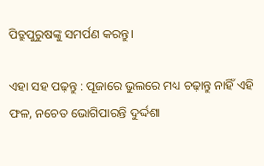ପିତ୍ରୁପୁରୁଷଙ୍କୁ ସମର୍ପଣ କରନ୍ତୁ।

ଏହା ସହ ପଢ଼ନ୍ତୁ : ପୂଜାରେ ଭୁଲରେ ମଧ୍ୟ ଚଢ଼ାନ୍ତୁ ନାହିଁ ଏହି ଫଳ, ନଚେତ ଭୋଗିପାରନ୍ତି ଦୁର୍ଦ୍ଦଶା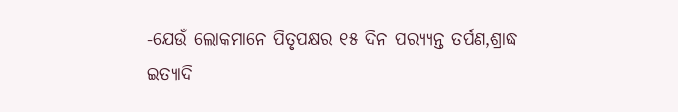-ଯେଉଁ ଲୋକମାନେ ପିତୃପକ୍ଷର ୧୫ ଦିନ ପର‌୍ୟ୍ୟନ୍ତ ତର୍ପଣ,ଶ୍ରାଦ୍ଧ ଇତ୍ୟାଦି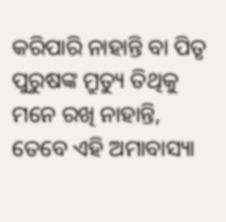କରିପାରି ନାହାନ୍ତି ବା ପିତୃ ପୁରୁଷଙ୍କ ମ୍ରୁତ୍ୟୁ ତିଥିକୁ ମନେ ରଖି ନାହାନ୍ତି, ତେବେ ଏହି ଅମାବାସ୍ୟା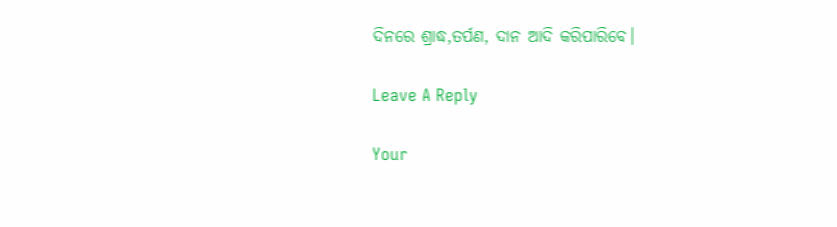ଦିନରେ ଶ୍ରାଦ୍ଧ,ତର୍ପଣ, ଦାନ ଆଦି କରିପାରିବେ।

Leave A Reply

Your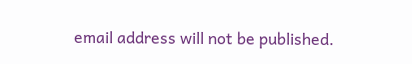email address will not be published.